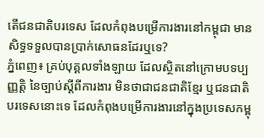តើជនជាតិបរទេស ដែលកំពុងបម្រើការងារនៅកម្ពុជា មានសិទ្ធទទួលបានប្រាក់សោធនដែរឬទេ?
ភ្នំពេញ៖ គ្រប់បុគ្គលទាំងឡាយ ដែលស្ថិតនៅក្រោមបទប្បញ្ញត្តិ នៃច្បាប់ស្តីពីការងារ មិនថាជាជនជាតិខ្មែរ ឬជនជាតិបរទេសនោះទេ ដែលកំពុងបម្រើការងារនៅក្នុងប្រទេសកម្ពុ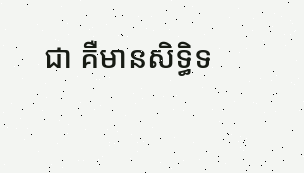ជា គឺមានសិទ្ធិទ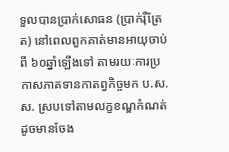ទួលបានប្រាក់សោធន (ប្រាក់រ៉ឺត្រែត) នៅពេលពួកគាត់មានអាយុចាប់ពី ៦០ឆ្នាំឡើងទៅ តាមរយៈការប្រកាសភាគទានកាតព្វកិច្ចមក ប.ស.ស. ស្របទៅតាមលក្ខខណ្ឌកំណត់ ដូចមានចែង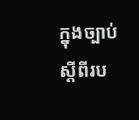ក្នុងច្បាប់ស្តីពីរប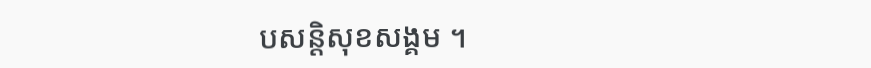បសន្តិសុខសង្គម ។